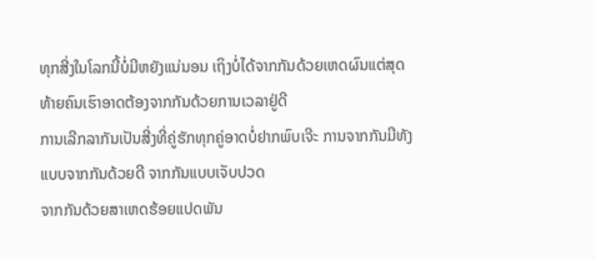ທຸກສີ່ງໃນໂລກນີ້ບໍ່ມີຫຍັງແນ່ນອນ ເຖິງບໍ່ໄດ້ຈາກກັນດ້ວຍເຫດຜົນແຕ່ສຸດທ້າຍຄົນເຮົາອາດຕ້ອງຈາກກັນດ້ວຍການເວລາຢູ່ດີ
ການເລີກລາກັນເປັນສີ່ງທີ່ຄູ່ຮັກທຸກຄູ່ອາດບໍ່ຢາກພົບເຈີະ ການຈາກກັນມີທັງແບບຈາກກັນດ້ວຍດີ ຈາກກັນແບບເຈັບປວດ
ຈາກກັນດ້ວຍສາເຫດຮ້ອຍແປດພັນ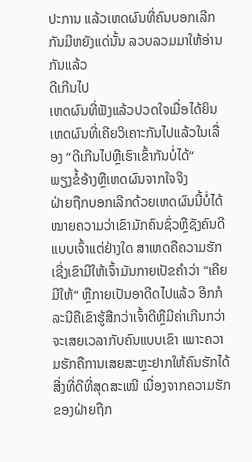ປະການ ແລ້ວເຫດຜົນທີ່ຄົນບອກເລີກກັນມີຫຍັງແດ່ນັ້ນ ລວບລວມມາໃຫ້ອ່ານກັນແລ້ວ
ດີເກີນໄປ
ເຫດຜົນທີ່ຟັງແລ້ວປວດໃຈເມື່ອໄດ້ຍິນ ເຫດຜົນທີ່ເຄີຍວິເຄາະກັນໄປແລ້ວໃນເລື່ອງ “ດີເກີນໄປຫຼືເຮົາເຂົ້າກັນບໍ່ໄດ້“
ພຽງຂໍ້ອ້າງຫຼືເຫດຜົນຈາກໃຈຈິງ
ຝ່າຍຖືກບອກເລີກດ້ວຍເຫດຜົນນີ້ບໍ່ໄດ້ໝາຍຄວາມວ່າເຂົາມັກຄົນຊົ່ວຫຼືຊັງຄົນດີແບບເຈົ້າແຕ່ຢ່າງໃດ ສາເຫດຄືຄວາມຮັກເຊີ່ງເຂົາມີໃຫ້ເຈົ້າມັນກາຍເປັຂຄຳວ່າ “ເຄີຍມີໃຫ້“ ຫຼືກາຍເປັນອາດີດໄປແລ້ວ ອີກກໍລະນີຄືເຂົາຮູ້ສືກວ່າເຈົ້າດີຫຼືມີຄ່າເກີນກວ່າຈະເສຍເວລາກັບຄົນແບບເຂົາ ເພາະຄວາມຮັກຄືການເສຍສະຫຼະຢາກໃຫ້ຄົນຮັກໄດ້ສີ່ງທີ່ດີທີ່ສຸດສະເໝີ ເນື່ອງຈາກຄວາມຮັກຂອງຝ່າຍຖືກ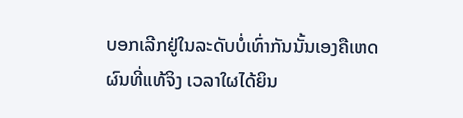ບອກເລີກຢູ່ໃນລະດັບບໍ່ເທົ່າກັນນັ້ນເອງຄືເຫດຜົນທີ່ແທ້ຈິງ ເວລາໃຜໄດ້ຍິນ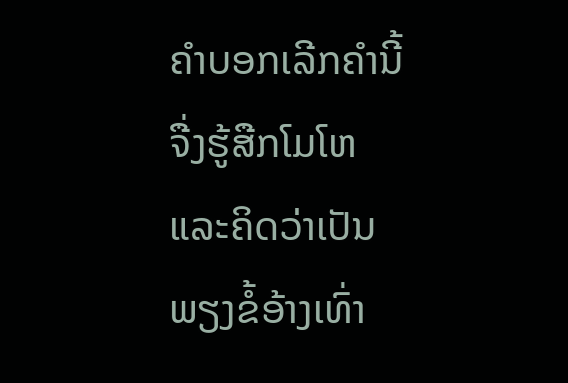ຄຳບອກເລີກຄຳນີ້ຈື່ງຮູ້ສືກໂມໂຫແລະຄິດວ່າເປັນພຽງຂໍ້ອ້າງເທົ່າ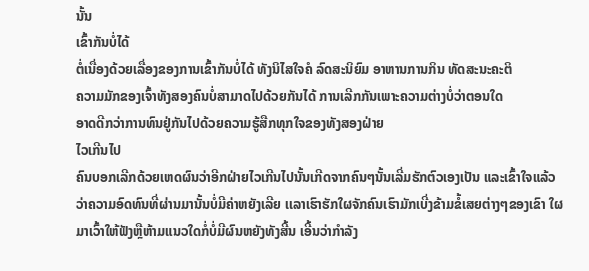ນັ້ນ
ເຂົ້າກັນບໍ່ໄດ້
ຕໍ່ເນື່ອງດ້ວຍເລື່ອງຂອງການເຂົ້າກັນບໍ່ໄດ້ ທັງນິໄສໃຈຄໍ ລົດສະນິຍົມ ອາຫານການກິນ ທັດສະນະຄະຕິ
ຄວາມມັກຂອງເຈົ້າທັງສອງຄົນບໍ່ສາມາດໄປດ້ວຍກັນໄດ້ ການເລີກກັນເພາະຄວາມຕ່າງບໍ່ວ່າຕອນໃດ
ອາດດີກວ່າການທົນຢູ່ກັນໄປດ້ວຍຄວາມຮູ້ສືກທຸກໃຈຂອງທັງສອງຝ່າຍ
ໄວເກີນໄປ
ຄົນບອກເລີກດ້ວຍເຫດຜົນວ່າອີກຝ່າຍໄວເກີນໄປນັ້ນເກີດຈາກຄົນໆນັ້ນເລີ່ມຮັກຕົວເອງເປັນ ແລະເຂົ້າໃຈແລ້ວວ່າຄວາມອົດທົນທີ່ຜ່ານມານັ້ນບໍ່ມີຄ່າຫຍັງເລີຍ ເເລາເຮົາຮັກໃຜຈັກຄົນເຮົາມັກເບີ່ງຂ້າມຂໍ້ເສຍຕ່າງໆຂອງເຂົາ ໃຜມາເວົ້າໃຫ້ຟັງຫຼືຫ້າມແນວໃດກໍ່ບໍ່ມີຜົນຫຍັງທັງສີ້ນ ເອີ້ນວ່າກຳລັງ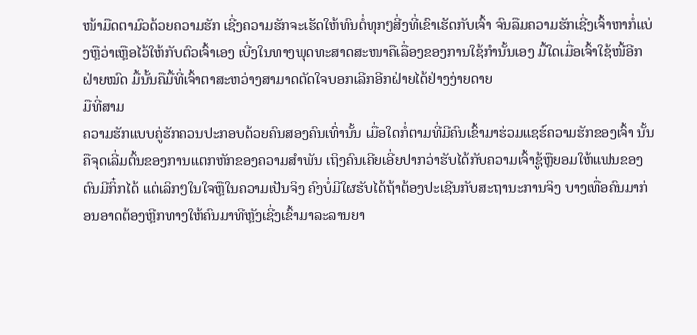ໜ້າມືດຕາມົວດ້ວຍຄວາມຮັກ ເຊີ່ງຄວາມຮັກຈະເຮັດໃຫ້ທົນຕໍ່ທຸກໆສີ່ງທີ່ເຂົາເຮັດກັບເຈົ້າ ຈົນລືມຄວາມຮັກເຊີ່ງເຈົ້າຫາກໍ່ແບ່ງຫຼືວ່າເຫຼືອໄວ້ໃຫ້ກັບຕົວເຈົ້າເອງ ເບີ່ງໃນທາງພຸດທະສາດສະໜາຄືເລື່ອງຂອງການໃຊ້ກຳນັ້ນເອງ ມື້ໃດເມື່ອເຈົ້າໃຊ້ໜີ້ອີກຝ່າຍໝົດ ມື້ນັ້ນຄືມື້ທີ່ເຈົ້າຕາສະຫວ່າງສາມາດຕັດໃຈບອກເລີກອີກຝ່າຍໄດ້ຢ່າງງ່າຍດາຍ
ມືທີ່ສາມ
ຄວາມຮັກແບບຄູ່ຮັກຄວນປະກອບດ້ວຍຄົນສອງຄົນເທົ່ານັ້ນ ເມື່ອໃດກໍ່ຕາມທີ່ມີຄົນເຂົ້າມາຮ່ວມແຊຮ໌ຄວາມຮັກຂອງເຈົ້າ ນັ້ນຄືຈຸດເລີ່ມຕົ້ນຂອງການແຕກຫັກຂອງຄວາມສຳພັນ ເຖິງຄົນເຄີຍເອີ່ຍປາກວ່າຮັບໄດ້ກັບຄວາມເຈົ້າຊູ້ຫຼືຍອມໃຫ້ແຟນຂອງຕົນມີກິ໋ກໄດ້ ແຕ່ເລິກໆໃນໃຈຫຼືໃນຄວາມເປັນຈິງ ຄົງບໍ່ມີໃຜຮັບໄດ້ຖ້າຕ້ອງປະເຊີນກັບສະຖານະການຈິງ ບາງເທື່ອຄົນມາກ່ອນອາດຕ້ອງຫຼີກທາງໃຫ້ຄົນມາທີຫຼັງເຊີ່ງເຂົ້າມາລະລານຍາ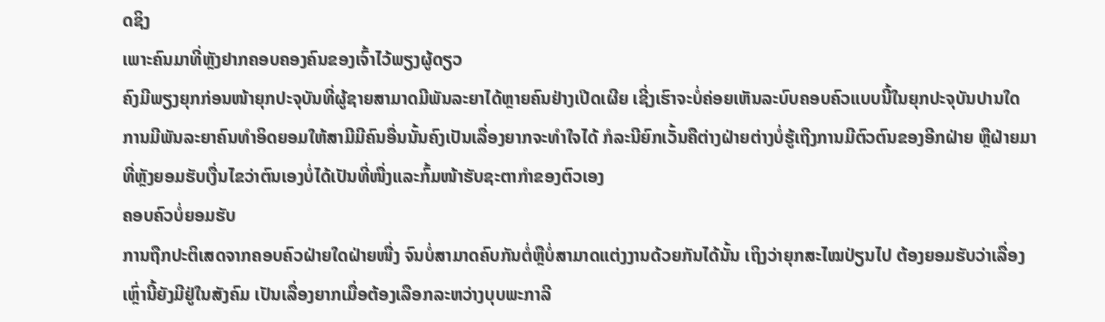ດຊິງ
ເພາະຄົນມາທີ່ຫຼັງຢາກຄອບຄອງຄົນຂອງເຈົ້າໄວ້ພຽງຜູ້ດຽວ
ຄົງມີພຽງຍຸກກ່ອນໜ້າຍຸກປະຈຸບັນທີ່ຜູ້ຊາຍສາມາດມີພັນລະຍາໄດ້ຫຼາຍຄົນຢ່າງເປີດເຜີຍ ເຊີ່ງເຮົາຈະບໍ່ຄ່ອຍເຫັນລະບົບຄອບຄົວແບບນີ້ໃນຍຸກປະຈຸບັນປານໃດ
ການມີພັນລະຍາຄົນທຳອິດຍອມໃຫ້ສາມີມີຄົນອື່ນນັ້ນຄົງເປັນເລື່ອງຍາກຈະທຳໃຈໄດ້ ກໍລະນີຍົກເວັ້ນຄືຕ່າງຝ່າຍຕ່າງບໍ່ຮູ້ເຖີງການມີຕົວຕົນຂອງອີກຝ່າຍ ຫຼືຝ່າຍມາທີ່ຫຼັງຍອມຮັບເງື່ນໄຂວ່າຕົນເອງບໍ່ໄດ້ເປັນທີ່ໜື່ງແລະກົ້ມໜ້າຮັບຊະຕາກຳຂອງຕົວເອງ
ຄອບຄົວບໍ່ຍອມຮັບ
ການຖືກປະຕິເສດຈາກຄອບຄົວຝ່າຍໃດຝ່າຍໜື່ງ ຈົນບໍ່ສາມາດຄົບກັນຕໍ່ຫຼືບໍ່ສາມາດແຕ່ງງານດ້ວຍກັນໄດ້ນັ້ນ ເຖິງວ່າຍຸກສະໄໝປ່ຽນໄປ ຕ້ອງຍອມຮັບວ່າເລື່ອງເຫຼົ່ານີ້ຍັງມີຢູ່ໃນສັງຄົມ ເປັນເລື່ອງຍາກເມື່ອຕ້ອງເລືອກລະຫວ່າງບຸບພະກາລີ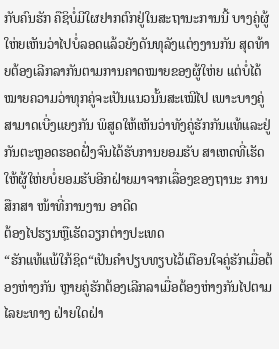ກັບຄົນຮັກ ຄືຊິບໍ່ມີໃຜຢາກຕົກຢູ່ໃນສະຖານະການນີ້ ບາງຄູ່ຜູ້ໃຫ່ຍເຫັນວ່າໄປບໍ່ລອດແລ້ວຍັງດັນທຸລັງແຕ່ງງານກັນ ສຸດທ້າຍຕ້ອງເລີກລາກັນຕາມການຄາດໝາຍຂອງຜູ້ໃຫ່ຍ ແຕ່ບໍ່ໄດ້ໝາຍຄວາມວ່າທຸກຄູ່ຈະເປັນແນວນັ້ນສະເໝີໄປ ເພາະບາງຄູ່ສາມາດເບີ່ງແຍງກັນ ພິສູດໃຫ້ເຫັນວ່າທັງຄູ່ຮັກກັນແທ້ແລະຢູ່ກັນຕະຫຼອດຮອດຝັ່ງຈົນໄດ້ຮັບການຍອມຮັບ ສາເຫດທີ່ເຮັດໃຫ້ຜູ້ໃຫ່ຍບໍ່ຍອມຮັບອີກຝ່າຍມາຈາກເລື່ອງຂອງຖານະ ການສືກສາ ໜ້າທີ່ການງານ ອາດີດ
ຕ້ອງໄປຮຽນຫຼືເຮັດວຽກຕ່າງປະເທດ
“ຮັກແທ້ແພ້ໃກ້ຊິດ“ເປັນຄຳປຽບທຽບໄວ້ເຕືອນໃຈຄູ່ຮັກເມື່ອຕ້ອງຫ່າງກັນ ຫຼາຍຄູ່ຮັກຕ້ອງເລີກລາເມື່ອຕ້ອງຫ່າງກັນໄປຕາມໄລຍະທາງ ຝ່າຍໃດຝ່າ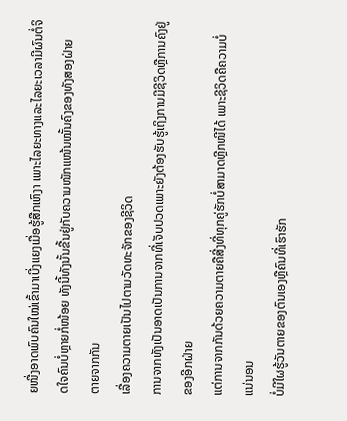ຍໜື່ງອາດພົບຄົນໃໝ່ເຂົ້າມາເບີ່ງແຍງເມື່ອຮູ້ສືກເຫົງາ ເພາະໄລຍະທາງແລະໄລຍະເວລາມີຜົນຕໍ່ຈິດໃຈຄົນບໍ່ຫຼາຍກໍ່ໜ້ອຍ ທັງນີ້ທັງນັ້ນຂື້ນຢູ່ກັບຄວາມໜັກແໜ້ນໝັ້ນຄົງຂອງທັງສອງຝ່າຍ
ຕາຍຈາກກັນ
ເລື່ອງຄວາມຕາຍເປັນໄປຕາມວັດທະຈັກຂອງຊີວິດ
ການຈາກທັງເປັນອາດເປັນການຈາກທີ່ເຈັບປວດເພາະຍັງຕ້ອງຮັບຮູ້ເຖິງການມີຊີວິດຫຼືການຄົງຢູ່ຂອງອີກຝ່າຍ
ແຕ່ການຈາກກັນດ້ວຍຄວາມຕາຍຄືສີ່ງທີ່ທຸກຄູ່ຮັກບໍ່ສາມາດຫຼີກໜີໄດ້ ເພາະຊີວິດຄືຄວາມບໍ່ແນ່ນອນ
ບໍ່ມີໃຜຮູ້ວັນຕາຍຂອງຕົນເອງຫຼືຄົນທີ່ເຮົາຮັກ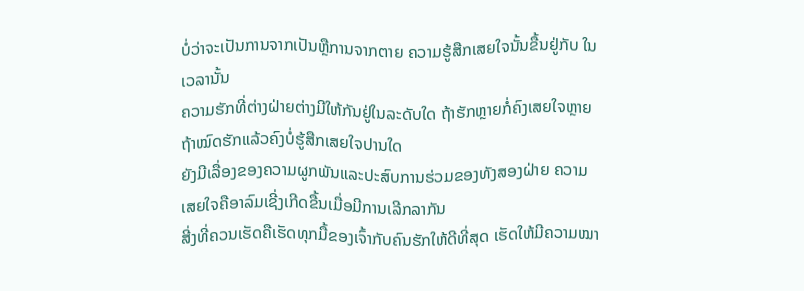ບໍ່ວ່າຈະເປັນການຈາກເປັນຫຼືການຈາກຕາຍ ຄວາມຮູ້ສືກເສຍໃຈນັ້ນຂື້ນຢູ່ກັບ ໃນເວລານັ້ນ
ຄວາມຮັກທີ່ຕ່າງຝ່າຍຕ່າງມີໃຫ້ກັນຢູ່ໃນລະດັບໃດ ຖ້າຮັກຫຼາຍກໍ່ຄົງເສຍໃຈຫຼາຍ ຖ້າໝົດຮັກແລ້ວຄົງບໍ່ຮູ້ສືກເສຍໃຈປານໃດ
ຍັງມີເລື່ອງຂອງຄວາມຜູກພັນແລະປະສົບການຮ່ວມຂອງທັງສອງຝ່າຍ ຄວາມເສຍໃຈຄືອາລົມເຊີ່ງເກີດຂື້ນເມື່ອມີການເລີກລາກັນ
ສີ່ງທີ່ຄວນເຮັດຄືເຮັດທຸກມື້ຂອງເຈົ້າກັບຄົນຮັກໃຫ້ດີທີ່ສຸດ ເຮັດໃຫ້ມີຄວາມໝາ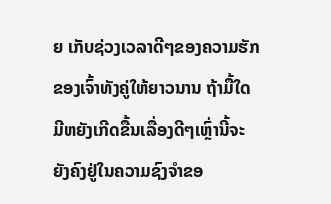ຍ ເກັບຊ່ວງເວລາດີໆຂອງຄວາມຮັກຂອງເຈົ້າທັງຄູ່ໃຫ້ຍາວນານ ຖ້າມື້ໃດມີຫຍັງເກີດຂື້ນເລື່ອງດີໆເຫຼົ່ານີ້ຈະຍັງຄົງຢູ່ໃນຄວາມຊົງຈຳຂອ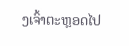ງເຈົ້າຕະຫຼອດໄປ